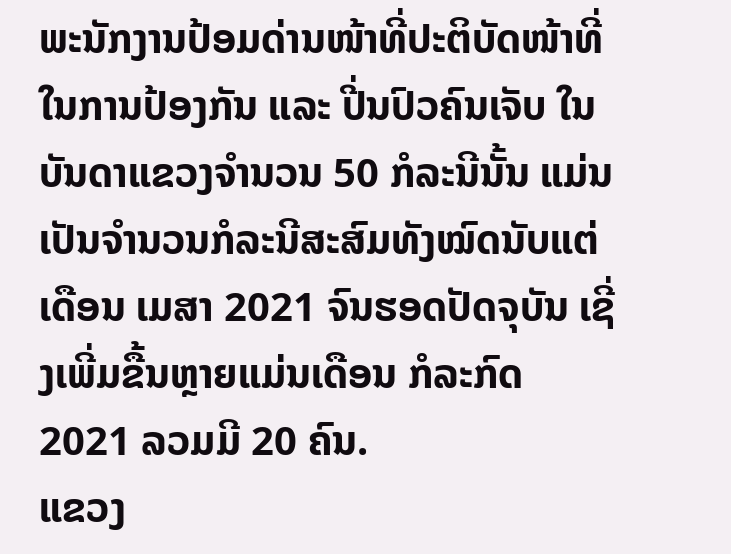ພະນັກງານປ້ອມດ່ານໜ້າທີ່ປະຕິບັດໜ້າທີ່ໃນການປ້ອງກັນ ແລະ ປີ່ນປົວຄົນເຈັບ ໃນບັນດາແຂວງຈຳນວນ 50 ກໍລະນີນັ້ນ ແມ່ນເປັນຈຳນວນກໍລະນີສະສົມທັງໝົດນັບແຕ່ເດືອນ ເມສາ 2021 ຈົນຮອດປັດຈຸບັນ ເຊີ່ງເພີ່ມຂື້ນຫຼາຍແມ່ນເດືອນ ກໍລະກົດ 2021 ລວມມີ 20 ຄົນ.
ແຂວງ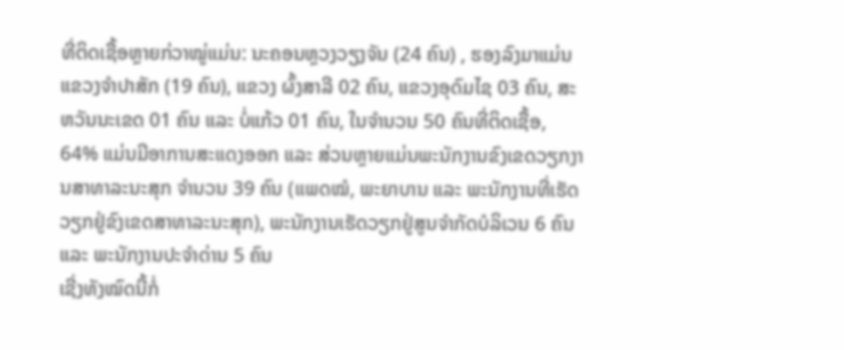ທີ່ຕິດເຊື້ອຫຼາຍກ່ວາໝູ່ແມ່ນ: ນະຄອນຫຼວງວຽງຈັນ (24 ຄົນ) , ຮອງລົງມາແມ່ນແຂວງຈຳປາສັກ (19 ຄົນ), ແຂວງ ຜົ້ງສາລີ 02 ຄົນ, ແຂວງອຸດົມໄຊ 03 ຄົນ, ສະຫວັນນະເຂດ 01 ຄົນ ແລະ ບໍ່ແກ້ວ 01 ຄົນ, ໃນຈຳນວນ 50 ຄົນທີ່ຕິດເຊື້ອ, 64% ແມ່ນມີອາການສະແດງອອກ ແລະ ສ່ວນຫຼາຍແມ່ນພະນັກງານຂົງເຂດວຽກງານສາທາລະນະສຸກ ຈຳນວນ 39 ຄົນ (ແພດໝໍ, ພະຍາບານ ແລະ ພະນັກງານທີ່ເຮັດວຽກຢູ່ຂົງເຂດສາທາລະນະສຸກ), ພະນັກງານເຮັດວຽກຢູ່ສູນຈຳກັດບໍລິເວນ 6 ຄົນ ແລະ ພະນັກງານປະຈຳດ່ານ 5 ຄົນ
ເຊີ່ງທັງໝົດນີ້ກໍ່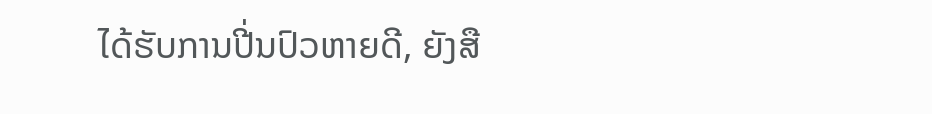ໄດ້ຮັບການປີ່ນປົວຫາຍດີ, ຍັງສື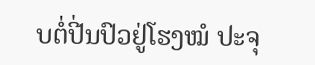ບຕໍ່ປີ່ນປົວຢູ່ໂຮງໝໍ ປະຈຸ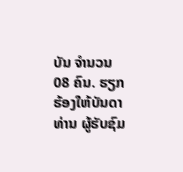ບັນ ຈຳນວນ 08 ຄົນ. ຮຽກຮ້ອງໃຫ້ບັນດາທ່ານ ຜູ້ຮັບຊົມ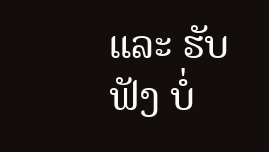ແລະ ຮັບຟັງ ບໍ່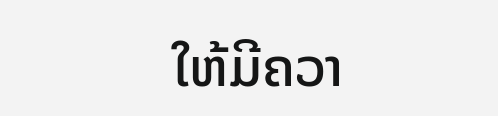ໃຫ້ມີຄວາ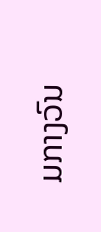ມກາງວົນ